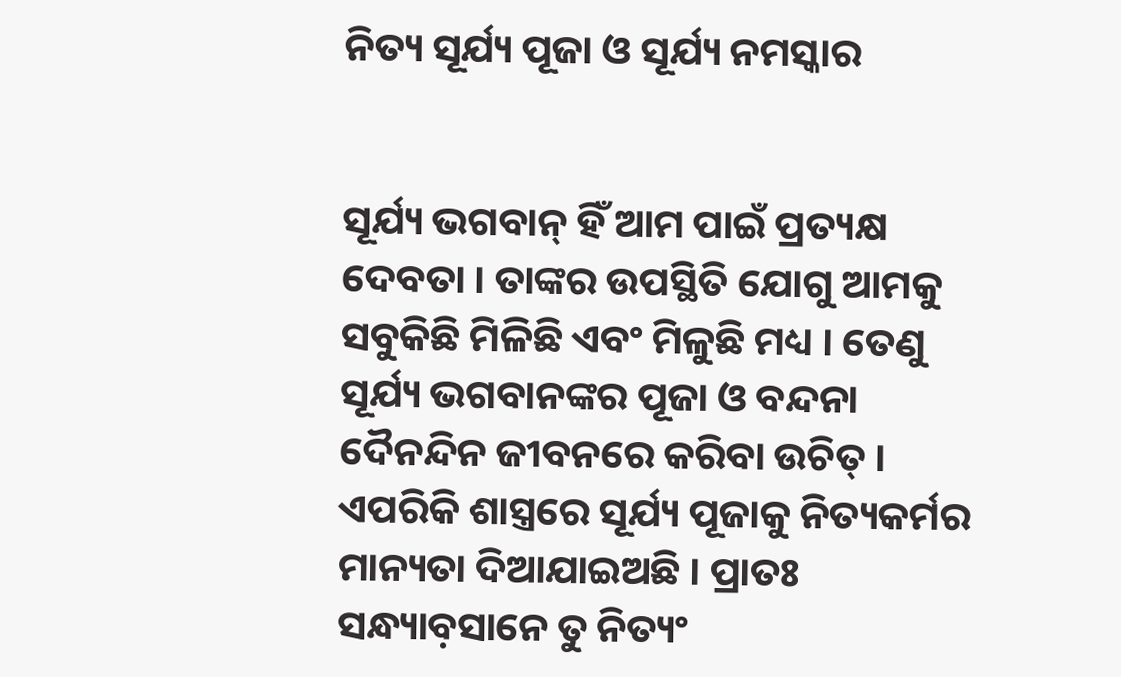ନିତ୍ୟ ସୂର୍ଯ୍ୟ ପୂଜା ଓ ସୂର୍ଯ୍ୟ ନମସ୍କାର


ସୂର୍ଯ୍ୟ ଭଗବାନ୍ ହିଁ ଆମ ପାଇଁ ପ୍ରତ୍ୟକ୍ଷ ଦେବତା । ତାଙ୍କର ଉପସ୍ଥିତି ଯୋଗୁ ଆମକୁ ସବୁକିଛି ମିଳିଛି ଏବଂ ମିଳୁଛି ମଧ୍ୟ । ତେଣୁ ସୂର୍ଯ୍ୟ ଭଗବାନଙ୍କର ପୂଜା ଓ ବନ୍ଦନା ଦୈନନ୍ଦିନ ଜୀବନରେ କରିବା ଉଚିତ୍ । ଏପରିକି ଶାସ୍ତ୍ରରେ ସୂର୍ଯ୍ୟ ପୂଜାକୁ ନିତ୍ୟକର୍ମର ମାନ୍ୟତା ଦିଆଯାଇଅଛି । ପ୍ରାତଃ ସନ୍ଧ୍ୟାବ଼ସାନେ ତୁ ନିତ୍ୟଂ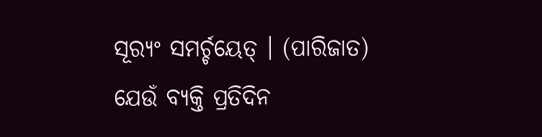ସୂର‌୍ୟଂ ସମର୍ଚ୍ଚୟେତ୍ । (ପାରିଜାତ)
ଯେଉଁ ବ୍ୟକ୍ତି ପ୍ରତିଦିନ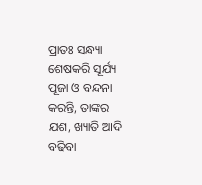ପ୍ରାତଃ ସନ୍ଧ୍ୟା ଶେଷକରି ସୂର୍ଯ୍ୟ ପୂଜା ଓ ବନ୍ଦନା କରନ୍ତି, ତାଙ୍କର ଯଶ, ଖ୍ୟାତି ଆଦି ବଢିବା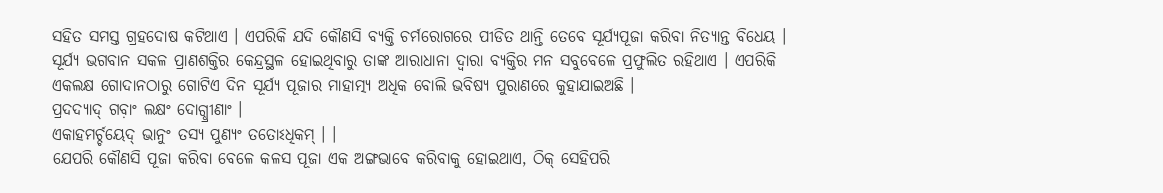ସହିତ ସମସ୍ତ ଗ୍ରହଦୋଷ କଟିଥାଏ । ଏପରିକି ଯଦି କୌଣସି ବ୍ୟକ୍ତି ଚର୍ମରୋଗରେ ପୀଡିତ ଥାନ୍ତି ତେବେ ସୂର୍ଯ୍ୟପୂଜା କରିବା ନିତ୍ୟାନ୍ତ ବିଧେୟ । ସୂର୍ଯ୍ୟ ଭଗବାନ ସକଳ ପ୍ରାଣଶକ୍ତିର କେନ୍ଦ୍ରସ୍ଥଳ ହୋଇଥିବାରୁ ତାଙ୍କ ଆରାଧାନା ଦ୍ୱାରା ବ୍ୟକ୍ତିର ମନ ସବୁବେଳେ ପ୍ରଫୁଲିତ ରହିଥାଏ । ଏପରିକି ଏକଲକ୍ଷ ଗୋଦାନଠାରୁ ଗୋଟିଏ ଦିନ ସୂର୍ଯ୍ୟ ପୂଜାର ମାହାତ୍ମ୍ୟ ଅଧିକ ବୋଲି ଭବିଷ୍ୟ ପୁରାଣରେ କୁହାଯାଇଅଛି ।
ପ୍ରଦଦ୍ୟାଦ୍ ଗବ଼ାଂ ଲକ୍ଷଂ ଦୋଗ୍ଧ୍ରୀଣାଂ ।
ଏକାହମର୍ଚ୍ଚୟେଦ୍ ଭାନୁଂ ତସ୍ୟ ପୁଣ୍ୟଂ ତତୋଽଧିକମ୍ । ।
ଯେପରି କୌଣସି ପୂଜା କରିବା ବେଳେ କଳସ ପୂଜା ଏକ ଅଙ୍ଗଭାବେ କରିବାକୁ ହୋଇଥାଏ, ଠିକ୍ ସେହିପରି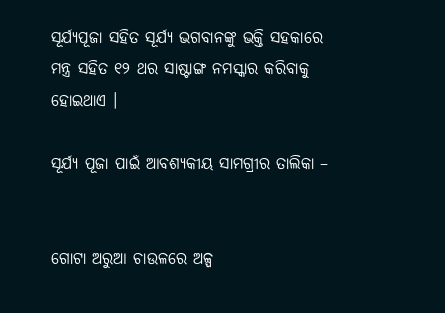ସୂର୍ଯ୍ୟପୂଜା ସହିତ ସୂର୍ଯ୍ୟ ଭଗବାନଙ୍କୁ ଭକ୍ତି ସହକାରେ ମନ୍ତ୍ର ସହିତ ୧୨ ଥର ସାଷ୍ଟାଙ୍ଗ ନମସ୍କାର କରିବାକୁ ହୋଇଥାଏ ।

ସୂର୍ଯ୍ୟ ପୂଜା ପାଇଁ ଆବଶ୍ୟକୀୟ ସାମଗ୍ରୀର ତାଲିକା –


ଗୋଟା ଅରୁଆ ଚାଉଳରେ ଅଳ୍ପ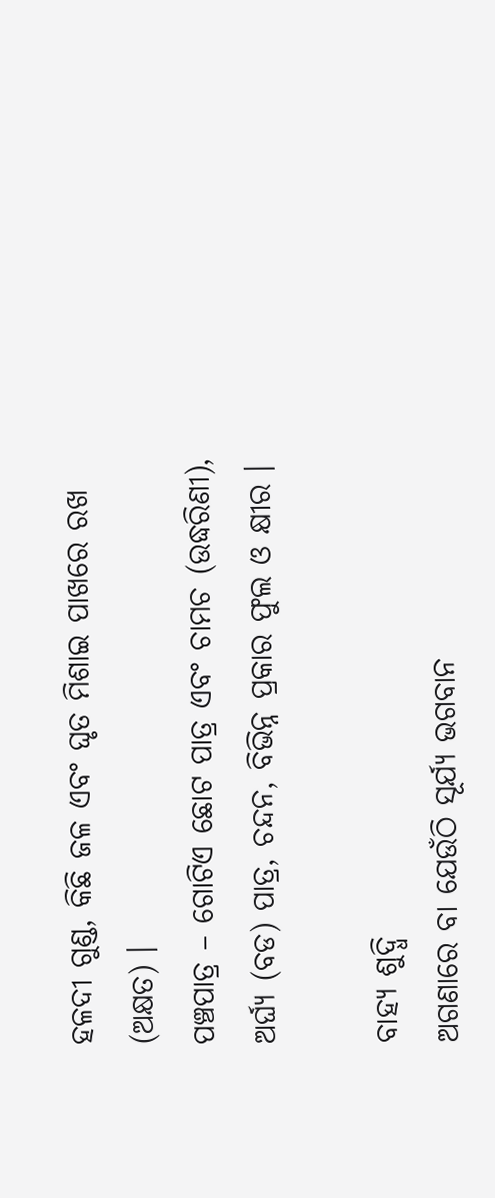ହଳଦୀ ଗୁଣ୍ଡ, କିଛି ଜଳ ଏବଂ ଘୃତ ମିଶାଇ ପାଖରେ ରଖ (ଅକ୍ଷତ) ।
ପଞ୍ଚପାତ୍ର – ଗୋଟିଏ ଛୋଟ ପାତ୍ର ଏବଂ ଚାମଚ (ଉଦ୍ଧରିଣୀ), ଅର୍ଘ୍ୟ (ବଡ) ପାତ୍ର, ଚନ୍ଦନ, ବିଭିନ୍ନ ପ୍ରକାର ଫୁଲ ଓ କ୍ଷୀର ।

ବାହ୍ୟ ଶୁଦ୍ଧି
ଅଗଣାରେ ବା ଯେଉଁଠି ସୂର୍ଯ୍ୟ ଭଗବାନ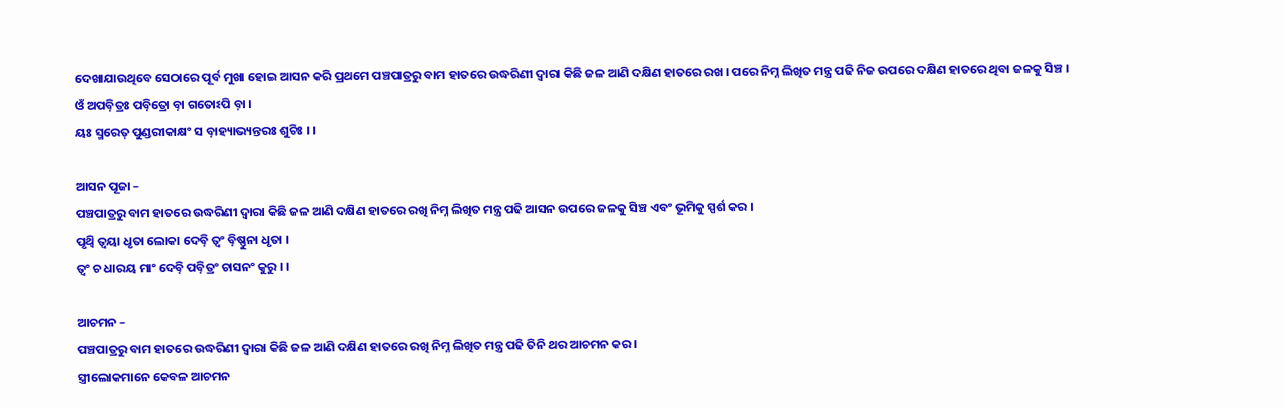ଦେଖାଯାଉଥିବେ ସେଠାରେ ପୂର୍ବ ମୁଖା ହୋଇ ଆସନ କରି ପ୍ରଥମେ ପଞ୍ଚପାତ୍ରରୁ ବାମ ହାତରେ ଉଦ୍ଧରିଣୀ ଦ୍ୱାରା କିଛି ଜଳ ଆଣି ଦକ୍ଷିଣ ହାତରେ ରଖ । ପରେ ନିମ୍ନ ଲିଖିତ ମନ୍ତ୍ର ପଢି ନିଜ ଉପରେ ଦକ୍ଷିଣ ହାତରେ ଥିବା ଜଳକୁ ସିଞ୍ଚ ।
ଓଁ ଅପବ଼ିତ୍ରଃ ପବ଼ିତ୍ରୋ ବ଼ା ଗତୋଽପି ବ଼ା ।
ୟଃ ସ୍ମରେତ୍ ପୁଣ୍ଡରୀକାକ୍ଷଂ ସ ବ଼ାହ୍ୟାଭ୍ୟନ୍ତରଃ ଶୁଚିଃ । ।

ଆସନ ପୂଜା –
ପଞ୍ଚପାତ୍ରରୁ ବାମ ହାତରେ ଉଦ୍ଧରିଣୀ ଦ୍ୱାରା କିଛି ଜଳ ଆଣି ଦକ୍ଷିଣ ହାତରେ ରଖି ନିମ୍ନ ଲିଖିତ ମନ୍ତ୍ର ପଢି ଆସନ ଉପରେ ଜଳକୁ ସିଞ୍ଚ ଏବଂ ଭୂମିକୁ ସ୍ପର୍ଶ କର ।
ପୃଥ୍ୱି ତ୍ୱୟା ଧୃତା ଲୋକା ଦେବ଼ି ତ୍ୱଂ ବ଼ିଷ୍ଣୁନା ଧୃତା ।
ତ୍ୱଂ ଚ ଧାରୟ ମାଂ ଦେବ଼ି ପବ଼ିତ୍ରଂ ଚାସନଂ କୁରୁ । ।

ଆଚମନ –
ପଞ୍ଚପାତ୍ରରୁ ବାମ ହାତରେ ଉଦ୍ଧରିଣୀ ଦ୍ୱାରା କିଛି ଜଳ ଆଣି ଦକ୍ଷିଣ ହାତରେ ରଖି ନିମ୍ନ ଲିଖିତ ମନ୍ତ୍ର ପଢି ତିନି ଥର ଆଚମନ କର ।
ସ୍ତ୍ରୀଲୋକମାନେ କେବଳ ଆଚମନ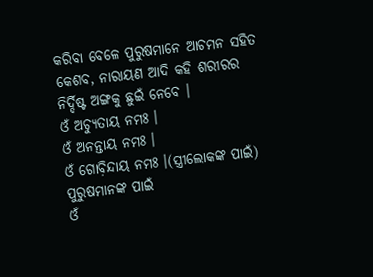କରିବା ବେଳେ ପୁରୁଷମାନେ ଆଚମନ ସହିତ କେଶବ, ନାରାୟଣ ଆଦି କହି ଶରୀରର ନିର୍ଦ୍ଦିଷ୍ଟ ଅଙ୍ଗକୁ ଛୁଇଁ ନେବେ ।
ଓଁ ଅଚ୍ୟୁତାୟ ନମଃ ।
ଓଁ ଅନନ୍ତାୟ ନମଃ ।
ଓଁ ଗୋବ଼ିନ୍ଦାୟ ନମଃ ।(ସ୍ତ୍ରୀଲୋକଙ୍କ ପାଇଁ)
ପୁରୁଷମାନଙ୍କ ପାଇଁ
ଓଁ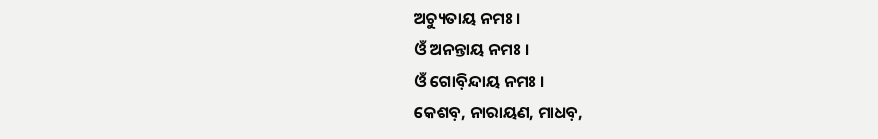ଅଚ୍ୟୁତାୟ ନମଃ ।
ଓଁ ଅନନ୍ତାୟ ନମଃ ।
ଓଁ ଗୋବ଼ିନ୍ଦାୟ ନମଃ ।
କେଶବ଼, ନାରାୟଣ, ମାଧବ଼,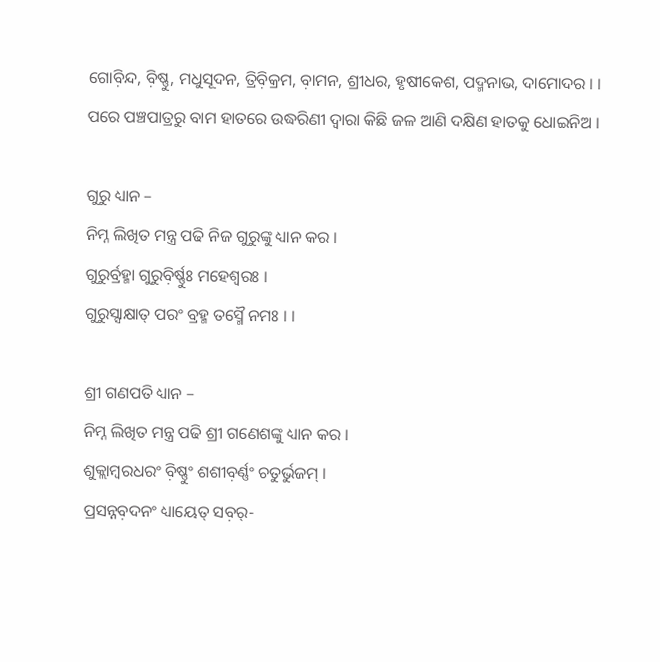ଗୋବ଼ିନ୍ଦ, ବ଼ିଷ୍ଣୁ, ମଧୁସୂଦନ, ତ୍ରିବ଼ିକ୍ରମ, ବ଼ାମନ, ଶ୍ରୀଧର, ହୃଷୀକେଶ, ପଦ୍ମନାଭ, ଦାମୋଦର । ।
ପରେ ପଞ୍ଚପାତ୍ରରୁ ବାମ ହାତରେ ଉଦ୍ଧରିଣୀ ଦ୍ୱାରା କିଛି ଜଳ ଆଣି ଦକ୍ଷିଣ ହାତକୁ ଧୋଇନିଅ ।

ଗୁରୁ ଧ୍ୟାନ –
ନିମ୍ନ ଲିଖିତ ମନ୍ତ୍ର ପଢି ନିଜ ଗୁରୁଙ୍କୁ ଧ୍ୟାନ କର ।
ଗୁରୁର୍ବ୍ରହ୍ମା ଗୁରୁବ଼ିର୍ଷ୍ଣୁଃ ମହେଶ୍ୱରଃ ।
ଗୁରୁସ୍ସାକ୍ଷାତ୍ ପରଂ ବ୍ରହ୍ମ ତସ୍ମୈ ନମଃ । ।

ଶ୍ରୀ ଗଣପତି ଧ୍ୟାନ –
ନିମ୍ନ ଲିଖିତ ମନ୍ତ୍ର ପଢି ଶ୍ରୀ ଗଣେଶଙ୍କୁ ଧ୍ୟାନ କର ।
ଶୁକ୍ଲାମ୍ବରଧରଂ ବ଼ିଷ୍ଣୁଂ ଶଶୀବ଼ର୍ଣ୍ଣଂ ଚତୁର୍ଭୁଜମ୍ ।
ପ୍ରସନ୍ନବ଼ଦନଂ ଧ୍ୟାୟେତ୍ ସବ଼ର୍-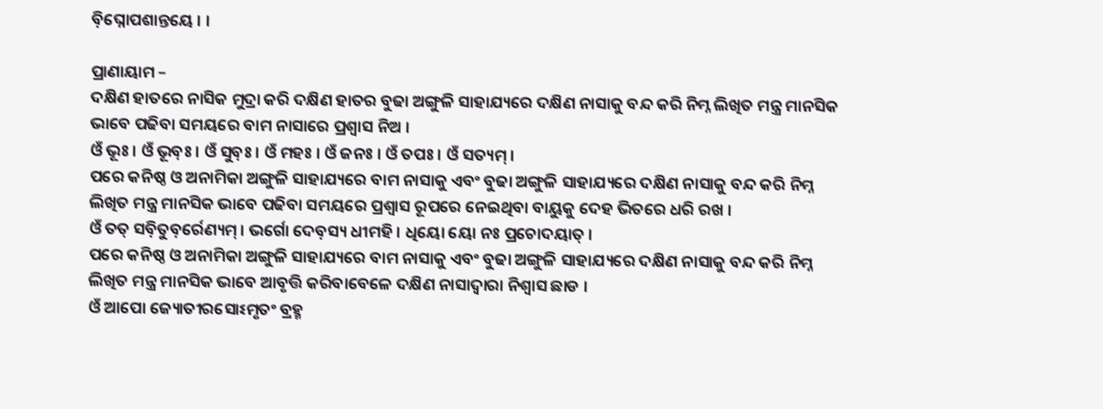ବ଼ିଘ୍ନୋପଶାନ୍ତୟେ । ।

ପ୍ରାଣାୟାମ –
ଦକ୍ଷିଣ ହାତରେ ନାସିକ ମୁଦ୍ରା କରି ଦକ୍ଷିଣ ହାତର ବୁଢା ଅଙ୍ଗୁଳି ସାହାଯ୍ୟରେ ଦକ୍ଷିଣ ନାସାକୁ ବନ୍ଦ କରି ନିମ୍ନ ଲିଖିତ ମନ୍ତ୍ର ମାନସିକ ଭାବେ ପଢିବା ସମୟରେ ବାମ ନାସାରେ ପ୍ରଶ୍ୱାସ ନିଅ ।
ଓଁ ଭୂଃ । ଓଁ ଭୂବ଼ଃ । ଓଁ ସୁବ଼ଃ । ଓଁ ମହଃ । ଓଁ ଜନଃ । ଓଁ ତପଃ । ଓଁ ସତ୍ୟମ୍ ।
ପରେ କନିଷ୍ଠ ଓ ଅନାମିକା ଅଙ୍ଗୁଳି ସାହାଯ୍ୟରେ ବାମ ନାସାକୁ ଏବଂ ବୁଢା ଅଙ୍ଗୁଳି ସାହାଯ୍ୟରେ ଦକ୍ଷିଣ ନାସାକୁ ବନ୍ଦ କରି ନିମ୍ନ ଲିଖିତ ମନ୍ତ୍ର ମାନସିକ ଭାବେ ପଢିବା ସମୟରେ ପ୍ରଶ୍ୱାସ ରୂପରେ ନେଇଥିବା ବାୟୁକୁ ଦେହ ଭିତରେ ଧରି ରଖ ।
ଓଁ ତତ୍ ସବ଼ିତୁବ଼ର୍ରେଣ୍ୟମ୍ । ଭର୍ଗୋ ଦେବ଼ସ୍ୟ ଧୀମହି । ଧିୟୋ ୟୋ ନଃ ପ୍ରଚୋଦୟାତ୍ ।
ପରେ କନିଷ୍ଠ ଓ ଅନାମିକା ଅଙ୍ଗୁଳି ସାହାଯ୍ୟରେ ବାମ ନାସାକୁ ଏବଂ ବୁଢା ଅଙ୍ଗୁଳି ସାହାଯ୍ୟରେ ଦକ୍ଷିଣ ନାସାକୁ ବନ୍ଦ କରି ନିମ୍ନ ଲିଖିତ ମନ୍ତ୍ର ମାନସିକ ଭାବେ ଆବୃତ୍ତି କରିବାବେଳେ ଦକ୍ଷିଣ ନାସାଦ୍ୱାରା ନିଶ୍ୱାସ ଛାଡ ।
ଓଁ ଆପୋ ଜ୍ୟୋତୀରସୋଽମୃତଂ ବ୍ରହ୍ମ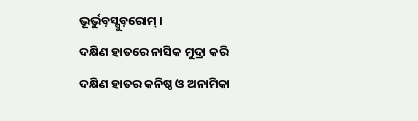ଭୂର୍ଭୁବ଼ସ୍ସୁବ଼ରୋମ୍ ।
ଦକ୍ଷିଣ ହାତରେ ନାସିକ ମୁଦ୍ରା କରି ଦକ୍ଷିଣ ହାତର କନିଷ୍ଠ ଓ ଅନାମିକା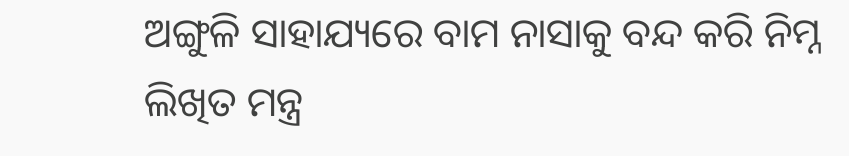ଅଙ୍ଗୁଳି ସାହାଯ୍ୟରେ ବାମ ନାସାକୁ ବନ୍ଦ କରି ନିମ୍ନ ଲିଖିତ ମନ୍ତ୍ର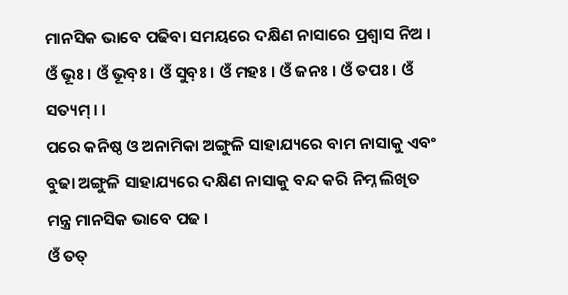ମାନସିକ ଭାବେ ପଢିବା ସମୟରେ ଦକ୍ଷିଣ ନାସାରେ ପ୍ରଶ୍ୱାସ ନିଅ ।
ଓଁ ଭୂଃ । ଓଁ ଭୂବ଼ଃ । ଓଁ ସୁବ଼ଃ । ଓଁ ମହଃ । ଓଁ ଜନଃ । ଓଁ ତପଃ । ଓଁ ସତ୍ୟମ୍ । ।
ପରେ କନିଷ୍ଠ ଓ ଅନାମିକା ଅଙ୍ଗୁଳି ସାହାଯ୍ୟରେ ବାମ ନାସାକୁ ଏବଂ ବୁଢା ଅଙ୍ଗୁଳି ସାହାଯ୍ୟରେ ଦକ୍ଷିଣ ନାସାକୁ ବନ୍ଦ କରି ନିମ୍ନ ଲିଖିତ ମନ୍ତ୍ର ମାନସିକ ଭାବେ ପଢ ।
ଓଁ ତତ୍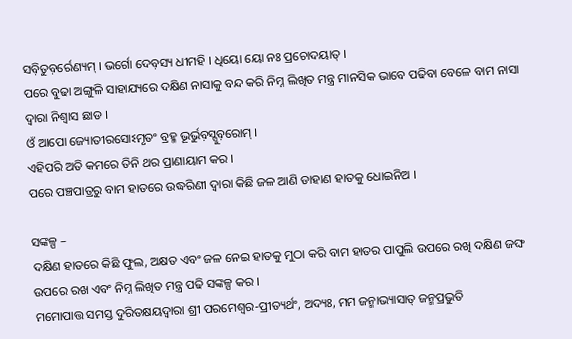ସବ଼ିତୁବ଼ର୍ରେଣ୍ୟମ୍ । ଭର୍ଗୋ ଦେବ଼ସ୍ୟ ଧୀମହି । ଧିୟୋ ୟୋ ନଃ ପ୍ରଚୋଦୟାତ୍ ।
ପରେ ବୁଢା ଅଙ୍ଗୁଳି ସାହାଯ୍ୟରେ ଦକ୍ଷିଣ ନାସାକୁ ବନ୍ଦ କରି ନିମ୍ନ ଲିଖିତ ମନ୍ତ୍ର ମାନସିକ ଭାବେ ପଢିବା ବେଳେ ବାମ ନାସା ଦ୍ୱାରା ନିଶ୍ୱାସ ଛାଡ ।
ଓଁ ଆପୋ ଜ୍ୟୋତୀରସୋଽମୃତଂ ବ୍ରହ୍ମ ଭୂର୍ଭୁବ଼ସ୍ସୁବ଼ରୋମ୍ ।
ଏହିପରି ଅତି କମରେ ତିନି ଥର ପ୍ରାଣାୟାମ କର ।
ପରେ ପଞ୍ଚପାତ୍ରରୁ ବାମ ହାତରେ ଉଦ୍ଧରିଣୀ ଦ୍ୱାରା କିଛି ଜଳ ଆଣି ଡାହାଣ ହାତକୁ ଧୋଇନିଅ ।

ସଙ୍କଳ୍ପ –
ଦକ୍ଷିଣ ହାତରେ କିଛି ଫୁଲ, ଅକ୍ଷତ ଏବଂ ଜଳ ନେଇ ହାତକୁ ମୁଠା କରି ବାମ ହାତର ପାପୁଲି ଉପରେ ରଖି ଦକ୍ଷିଣ ଜଙ୍ଘ ଉପରେ ରଖ ଏବଂ ନିମ୍ନ ଲିଖିତ ମନ୍ତ୍ର ପଢି ସଙ୍କଳ୍ପ କର ।
ମମୋପାତ୍ତ ସମସ୍ତ ଦୁରିତକ୍ଷୟଦ୍ୱାରା ଶ୍ରୀ ପରମେଶ୍ୱର-ପ୍ରୀତ୍ୟର୍ଥଂ, ଅଦ୍ୟଃ, ମମ ଜନ୍ମାଭ୍ୟାସାତ୍ ଜନ୍ମପ୍ରଭୁତି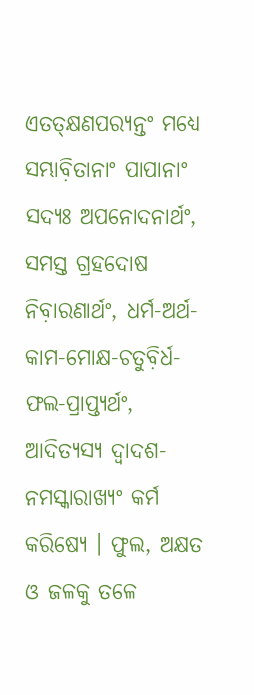ଏତତ୍କ୍ଷଣପର‌୍ୟନ୍ତଂ ମଧ୍ୟେ ସମ୍ଭାବ଼ିତାନାଂ ପାପାନାଂ ସଦ୍ୟଃ ଅପନୋଦନାର୍ଥଂ, ସମସ୍ତ ଗ୍ରହଦୋଷ ନିବ଼ାରଣାର୍ଥଂ, ଧର୍ମ-ଅର୍ଥ-କାମ-ମୋକ୍ଷ-ଚତୁବ଼ିର୍ଧ-ଫଲ-ପ୍ରାପ୍ତ୍ୟର୍ଥଂ, ଆଦିତ୍ୟସ୍ୟ ଦ୍ୱାଦଶ-ନମସ୍କାରାଖ୍ୟଂ କର୍ମ କରିଷ୍ୟେ । ଫୁଲ, ଅକ୍ଷତ ଓ ଜଳକୁ ତଳେ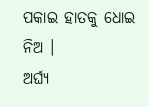ପକାଇ ହାତକୁ ଧୋଇ ନିଅ ।
ଅର୍ଘ୍ୟ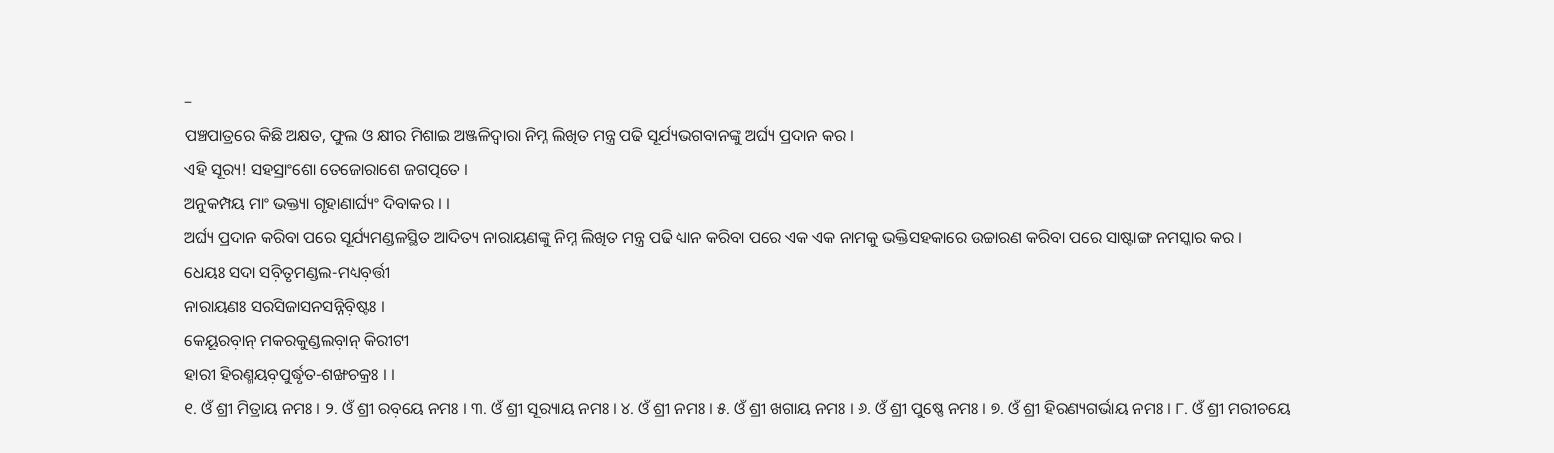–
ପଞ୍ଚପାତ୍ରରେ କିଛି ଅକ୍ଷତ, ଫୁଲ ଓ କ୍ଷୀର ମିଶାଇ ଅଞ୍ଜଳିଦ୍ୱାରା ନିମ୍ନ ଲିଖିତ ମନ୍ତ୍ର ପଢି ସୂର୍ଯ୍ୟଭଗବାନଙ୍କୁ ଅର୍ଘ୍ୟ ପ୍ରଦାନ କର ।
ଏହି ସୂର‌୍ୟ! ସହସ୍ରାଂଶୋ ତେଜୋରାଶେ ଜଗତ୍ପତେ ।
ଅନୁକମ୍ପୟ ମାଂ ଭକ୍ତ୍ୟା ଗୃହାଣାର୍ଘ୍ୟଂ ଦିବାକର । ।
ଅର୍ଘ୍ୟ ପ୍ରଦାନ କରିବା ପରେ ସୂର୍ଯ୍ୟମଣ୍ଡଳସ୍ଥିତ ଆଦିତ୍ୟ ନାରାୟଣଙ୍କୁ ନିମ୍ନ ଲିଖିତ ମନ୍ତ୍ର ପଢି ଧ୍ୟାନ କରିବା ପରେ ଏକ ଏକ ନାମକୁ ଭକ୍ତିସହକାରେ ଉଚ୍ଚାରଣ କରିବା ପରେ ସାଷ୍ଟାଙ୍ଗ ନମସ୍କାର କର ।
ଧେୟଃ ସଦା ସବ଼ିତୃମଣ୍ଡଲ-ମଧ୍ୟବ଼ର୍ତ୍ତୀ
ନାରାୟଣଃ ସରସିଜାସନସନ୍ନିବ଼ିଷ୍ଟଃ ।
କେୟୂରବ଼ାନ୍ ମକରକୁଣ୍ଡଲବ଼ାନ୍ କିରୀଟୀ
ହାରୀ ହିରଣ୍ମୟବ଼ପୁର୍ଦ୍ଧୃତ-ଶଙ୍ଖଚକ୍ରଃ । ।
୧. ଓଁ ଶ୍ରୀ ମିତ୍ରାୟ ନମଃ । ୨. ଓଁ ଶ୍ରୀ ରବ଼ୟେ ନମଃ । ୩. ଓଁ ଶ୍ରୀ ସୂର‌୍ୟାୟ ନମଃ । ୪. ଓଁ ଶ୍ରୀ ନମଃ । ୫. ଓଁ ଶ୍ରୀ ଖଗାୟ ନମଃ । ୬. ଓଁ ଶ୍ରୀ ପୁଷ୍ଣେ ନମଃ । ୭. ଓଁ ଶ୍ରୀ ହିରଣ୍ୟଗର୍ଭାୟ ନମଃ । ୮. ଓଁ ଶ୍ରୀ ମରୀଚୟେ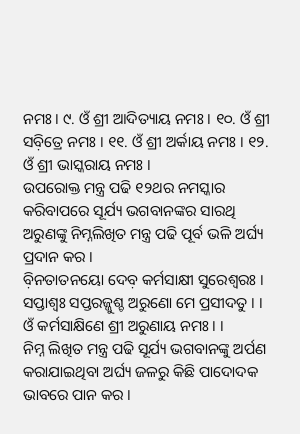ନମଃ । ୯. ଓଁ ଶ୍ରୀ ଆଦିତ୍ୟାୟ ନମଃ । ୧୦. ଓଁ ଶ୍ରୀ ସବ଼ିତ୍ରେ ନମଃ । ୧୧. ଓଁ ଶ୍ରୀ ଅର୍କାୟ ନମଃ । ୧୨. ଓଁ ଶ୍ରୀ ଭାସ୍କରାୟ ନମଃ ।
ଉପରୋକ୍ତ ମନ୍ତ୍ର ପଢି ୧୨ଥର ନମସ୍କାର କରିବାପରେ ସୂର୍ଯ୍ୟ ଭଗବାନଙ୍କର ସାରଥି ଅରୁଣଙ୍କୁ ନିମ୍ନଲିଖିତ ମନ୍ତ୍ର ପଢି ପୂର୍ବ ଭଳି ଅର୍ଘ୍ୟ ପ୍ରଦାନ କର ।
ବ଼ିନତାତନୟୋ ଦେବ଼ କର୍ମସାକ୍ଷୀ ସୁରେଶ୍ୱରଃ ।
ସପ୍ତାଶ୍ୱଃ ସପ୍ତରଜ୍ଜୁଶ୍ଚ ଅରୁଣୋ ମେ ପ୍ରସୀଦତୁ । ।
ଓଁ କର୍ମସାକ୍ଷିଣେ ଶ୍ରୀ ଅରୁଣାୟ ନମଃ । ।
ନିମ୍ନ ଲିଖିତ ମନ୍ତ୍ର ପଢି ସୂର୍ଯ୍ୟ ଭଗବାନଙ୍କୁ ଅର୍ପଣ କରାଯାଇଥିବା ଅର୍ଘ୍ୟ ଜଳରୁ କିଛି ପାଦୋଦକ ଭାବରେ ପାନ କର ।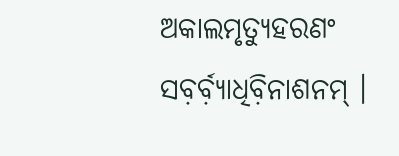ଅକାଲମୃତ୍ୟୁହରଣଂ ସବ଼ର୍ବ଼୍ୟାଧିବ଼ିନାଶନମ୍ ।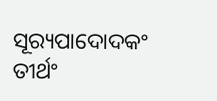ସୂର‌୍ୟପାଦୋଦକଂ ତୀର୍ଥଂ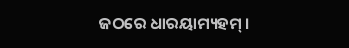ଜଠରେ ଧାରୟାମ୍ୟହମ୍ ।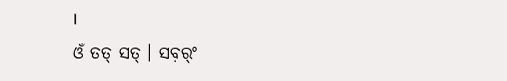।
ଓଁ ତତ୍ ସତ୍ । ସବ଼ର୍ଂ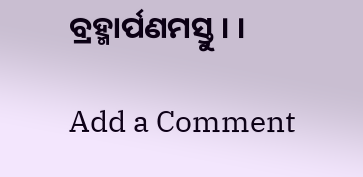ବ୍ରହ୍ମାର୍ପଣମସ୍ତୁ । ।

Add a Comment